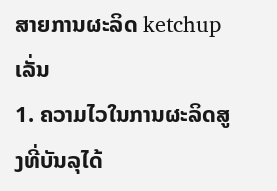ສາຍການຜະລິດ ketchup ເລັ່ນ
1. ຄວາມໄວໃນການຜະລິດສູງທີ່ບັນລຸໄດ້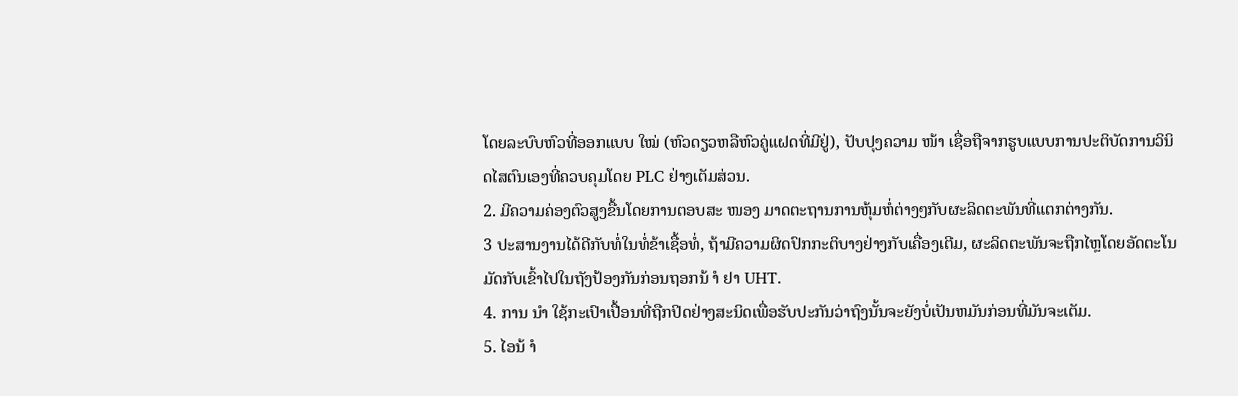ໂດຍລະບົບຫົວທີ່ອອກແບບ ໃໝ່ (ຫົວດຽວຫລືຫົວຄູ່ແຝດທີ່ມີຢູ່), ປັບປຸງຄວາມ ໜ້າ ເຊື່ອຖືຈາກຮູບແບບການປະຕິບັດການວິນິດໄສຕົນເອງທີ່ຄວບຄຸມໂດຍ PLC ຢ່າງເຕັມສ່ວນ.
2. ມີຄວາມຄ່ອງຕົວສູງຂື້ນໂດຍການຕອບສະ ໜອງ ມາດຕະຖານການຫຸ້ມຫໍ່ຕ່າງໆກັບຜະລິດຕະພັນທີ່ແຕກຕ່າງກັນ.
3 ປະສານງານໄດ້ດີກັບທໍ່ໃນທໍ່ຂ້າເຊື້ອທໍ່, ຖ້າມີຄວາມຜິດປົກກະຕິບາງຢ່າງກັບເຄື່ອງເຕີມ, ຜະລິດຕະພັນຈະຖືກໄຫຼໂດຍອັດຕະໂນມັດກັບເຂົ້າໄປໃນຖັງປ້ອງກັນກ່ອນຖອກນ້ ຳ ຢາ UHT.
4. ການ ນຳ ໃຊ້ກະເປົາເປື້ອນທີ່ຖືກປິດຢ່າງສະນິດເພື່ອຮັບປະກັນວ່າຖົງນັ້ນຈະຍັງບໍ່ເປັນຫມັນກ່ອນທີ່ມັນຈະເຕັມ.
5. ໄອນ້ ຳ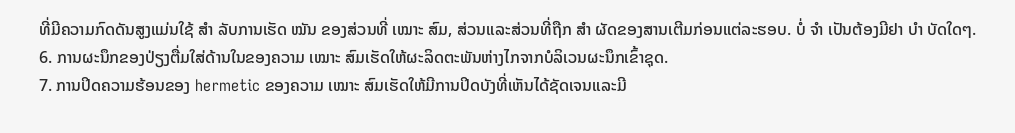ທີ່ມີຄວາມກົດດັນສູງແມ່ນໃຊ້ ສຳ ລັບການເຮັດ ໝັນ ຂອງສ່ວນທີ່ ເໝາະ ສົມ, ສ່ວນແລະສ່ວນທີ່ຖືກ ສຳ ຜັດຂອງສານເຕີມກ່ອນແຕ່ລະຮອບ. ບໍ່ ຈຳ ເປັນຕ້ອງມີຢາ ບຳ ບັດໃດໆ.
6. ການຜະນຶກຂອງປ່ຽງຕື່ມໃສ່ດ້ານໃນຂອງຄວາມ ເໝາະ ສົມເຮັດໃຫ້ຜະລິດຕະພັນຫ່າງໄກຈາກບໍລິເວນຜະນຶກເຂົ້າຊຸດ.
7. ການປິດຄວາມຮ້ອນຂອງ hermetic ຂອງຄວາມ ເໝາະ ສົມເຮັດໃຫ້ມີການປິດບັງທີ່ເຫັນໄດ້ຊັດເຈນແລະມີ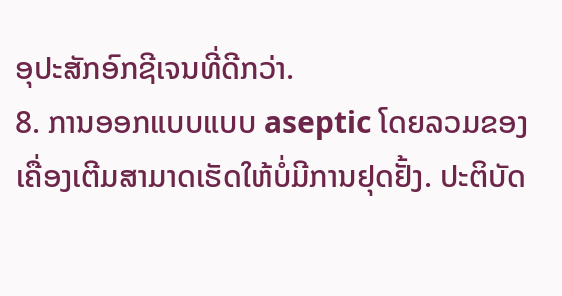ອຸປະສັກອົກຊີເຈນທີ່ດີກວ່າ.
8. ການອອກແບບແບບ aseptic ໂດຍລວມຂອງເຄື່ອງເຕີມສາມາດເຮັດໃຫ້ບໍ່ມີການຢຸດຢັ້ງ. ປະຕິບັດ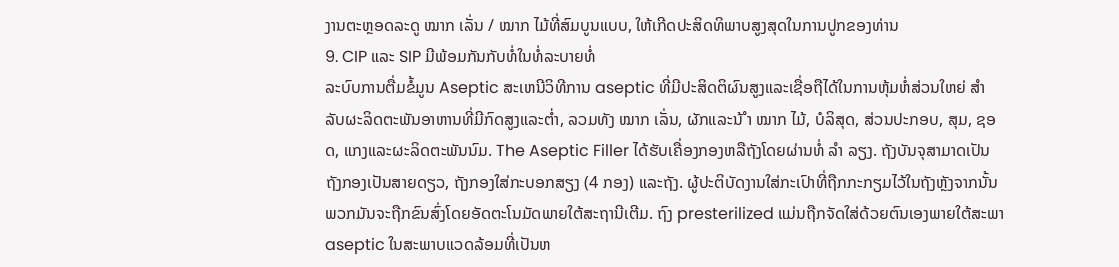ງານຕະຫຼອດລະດູ ໝາກ ເລັ່ນ / ໝາກ ໄມ້ທີ່ສົມບູນແບບ, ໃຫ້ເກີດປະສິດທິພາບສູງສຸດໃນການປູກຂອງທ່ານ
9. CIP ແລະ SIP ມີພ້ອມກັນກັບທໍ່ໃນທໍ່ລະບາຍທໍ່
ລະບົບການຕື່ມຂໍ້ມູນ Aseptic ສະເຫນີວິທີການ aseptic ທີ່ມີປະສິດຕິຜົນສູງແລະເຊື່ອຖືໄດ້ໃນການຫຸ້ມຫໍ່ສ່ວນໃຫຍ່ ສຳ ລັບຜະລິດຕະພັນອາຫານທີ່ມີກົດສູງແລະຕໍ່າ, ລວມທັງ ໝາກ ເລັ່ນ, ຜັກແລະນ້ ຳ ໝາກ ໄມ້, ບໍລິສຸດ, ສ່ວນປະກອບ, ສຸມ, ຊອດ, ແກງແລະຜະລິດຕະພັນນົມ. The Aseptic Filler ໄດ້ຮັບເຄື່ອງກອງຫລືຖັງໂດຍຜ່ານທໍ່ ລຳ ລຽງ. ຖັງບັນຈຸສາມາດເປັນຖັງກອງເປັນສາຍດຽວ, ຖັງກອງໃສ່ກະບອກສຽງ (4 ກອງ) ແລະຖັງ. ຜູ້ປະຕິບັດງານໃສ່ກະເປົາທີ່ຖືກກະກຽມໄວ້ໃນຖັງຫຼັງຈາກນັ້ນພວກມັນຈະຖືກຂົນສົ່ງໂດຍອັດຕະໂນມັດພາຍໃຕ້ສະຖານີເຕີມ. ຖົງ presterilized ແມ່ນຖືກຈັດໃສ່ດ້ວຍຕົນເອງພາຍໃຕ້ສະພາ aseptic ໃນສະພາບແວດລ້ອມທີ່ເປັນຫ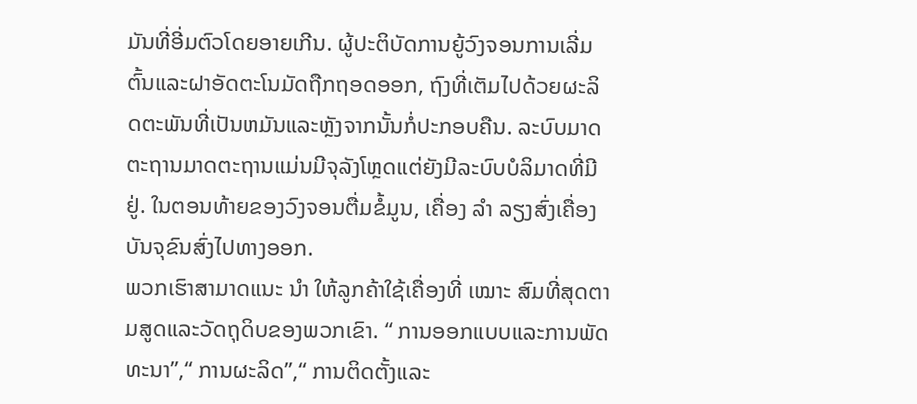ມັນທີ່ອີ່ມຕົວໂດຍອາຍເກີນ. ຜູ້ປະຕິບັດການຍູ້ວົງຈອນການເລີ່ມຕົ້ນແລະຝາອັດຕະໂນມັດຖືກຖອດອອກ, ຖົງທີ່ເຕັມໄປດ້ວຍຜະລິດຕະພັນທີ່ເປັນຫມັນແລະຫຼັງຈາກນັ້ນກໍ່ປະກອບຄືນ. ລະບົບມາດຕະຖານມາດຕະຖານແມ່ນມີຈຸລັງໂຫຼດແຕ່ຍັງມີລະບົບບໍລິມາດທີ່ມີຢູ່. ໃນຕອນທ້າຍຂອງວົງຈອນຕື່ມຂໍ້ມູນ, ເຄື່ອງ ລຳ ລຽງສົ່ງເຄື່ອງບັນຈຸຂົນສົ່ງໄປທາງອອກ.
ພວກເຮົາສາມາດແນະ ນຳ ໃຫ້ລູກຄ້າໃຊ້ເຄື່ອງທີ່ ເໝາະ ສົມທີ່ສຸດຕາມສູດແລະວັດຖຸດິບຂອງພວກເຂົາ. “ ການອອກແບບແລະການພັດທະນາ”,“ ການຜະລິດ”,“ ການຕິດຕັ້ງແລະ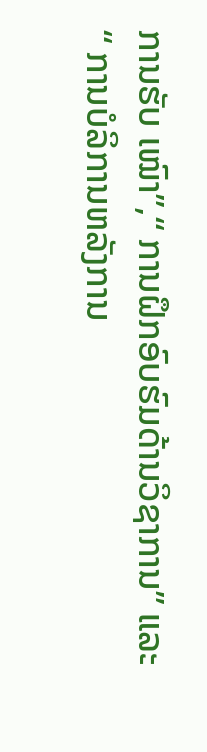ການຮັບ ເໝົາ”,“ ການຝຶກອົບຮົມດ້ານວິຊາການ” ແລະ“ ການບໍລິການຫລັງການ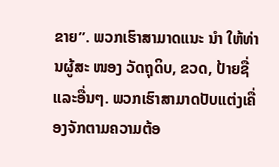ຂາຍ”. ພວກເຮົາສາມາດແນະ ນຳ ໃຫ້ທ່ານຜູ້ສະ ໜອງ ວັດຖຸດິບ, ຂວດ, ປ້າຍຊື່ແລະອື່ນໆ. ພວກເຮົາສາມາດປັບແຕ່ງເຄື່ອງຈັກຕາມຄວາມຕ້ອ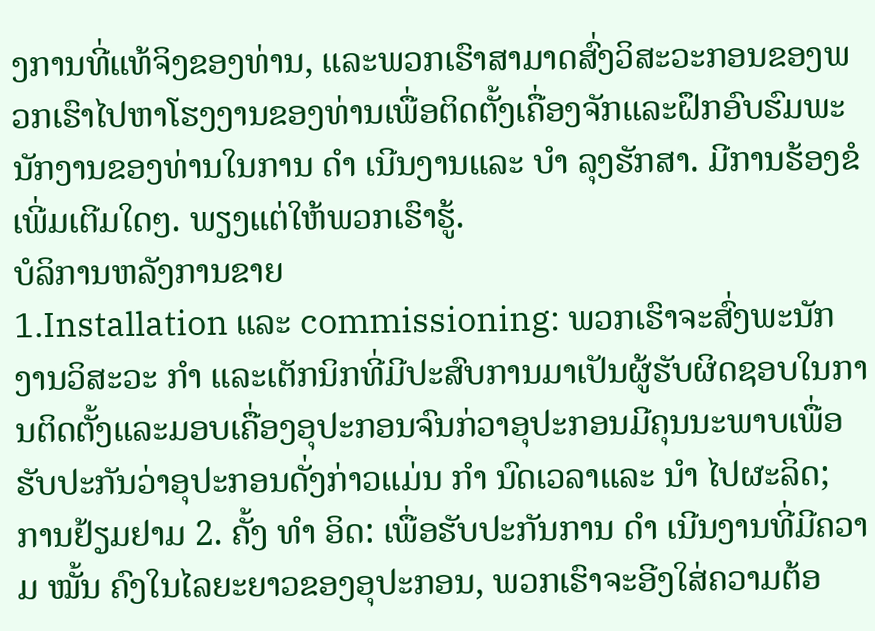ງການທີ່ແທ້ຈິງຂອງທ່ານ, ແລະພວກເຮົາສາມາດສົ່ງວິສະວະກອນຂອງພວກເຮົາໄປຫາໂຮງງານຂອງທ່ານເພື່ອຕິດຕັ້ງເຄື່ອງຈັກແລະຝຶກອົບຮົມພະນັກງານຂອງທ່ານໃນການ ດຳ ເນີນງານແລະ ບຳ ລຸງຮັກສາ. ມີການຮ້ອງຂໍເພີ່ມເຕີມໃດໆ. ພຽງແຕ່ໃຫ້ພວກເຮົາຮູ້.
ບໍລິການຫລັງການຂາຍ
1.Installation ແລະ commissioning: ພວກເຮົາຈະສົ່ງພະນັກງານວິສະວະ ກຳ ແລະເຕັກນິກທີ່ມີປະສົບການມາເປັນຜູ້ຮັບຜິດຊອບໃນການຕິດຕັ້ງແລະມອບເຄື່ອງອຸປະກອນຈົນກ່ວາອຸປະກອນມີຄຸນນະພາບເພື່ອຮັບປະກັນວ່າອຸປະກອນດັ່ງກ່າວແມ່ນ ກຳ ນົດເວລາແລະ ນຳ ໄປຜະລິດ;
ການຢ້ຽມຢາມ 2. ຄັ້ງ ທຳ ອິດ: ເພື່ອຮັບປະກັນການ ດຳ ເນີນງານທີ່ມີຄວາມ ໝັ້ນ ຄົງໃນໄລຍະຍາວຂອງອຸປະກອນ, ພວກເຮົາຈະອີງໃສ່ຄວາມຕ້ອ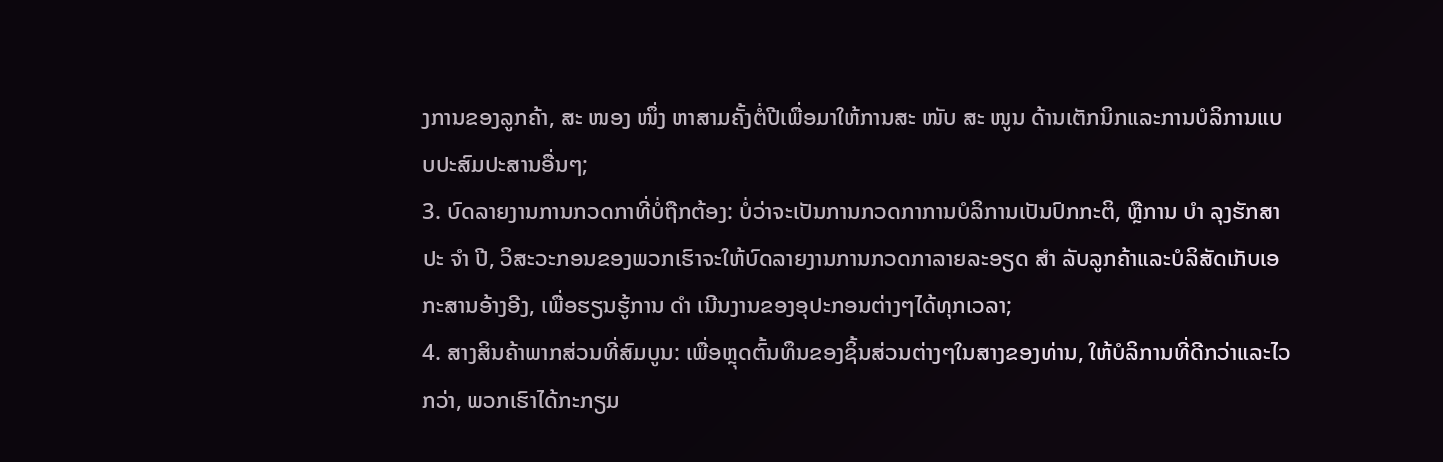ງການຂອງລູກຄ້າ, ສະ ໜອງ ໜຶ່ງ ຫາສາມຄັ້ງຕໍ່ປີເພື່ອມາໃຫ້ການສະ ໜັບ ສະ ໜູນ ດ້ານເຕັກນິກແລະການບໍລິການແບບປະສົມປະສານອື່ນໆ;
3. ບົດລາຍງານການກວດກາທີ່ບໍ່ຖືກຕ້ອງ: ບໍ່ວ່າຈະເປັນການກວດກາການບໍລິການເປັນປົກກະຕິ, ຫຼືການ ບຳ ລຸງຮັກສາປະ ຈຳ ປີ, ວິສະວະກອນຂອງພວກເຮົາຈະໃຫ້ບົດລາຍງານການກວດກາລາຍລະອຽດ ສຳ ລັບລູກຄ້າແລະບໍລິສັດເກັບເອກະສານອ້າງອີງ, ເພື່ອຮຽນຮູ້ການ ດຳ ເນີນງານຂອງອຸປະກອນຕ່າງໆໄດ້ທຸກເວລາ;
4. ສາງສິນຄ້າພາກສ່ວນທີ່ສົມບູນ: ເພື່ອຫຼຸດຕົ້ນທຶນຂອງຊິ້ນສ່ວນຕ່າງໆໃນສາງຂອງທ່ານ, ໃຫ້ບໍລິການທີ່ດີກວ່າແລະໄວກວ່າ, ພວກເຮົາໄດ້ກະກຽມ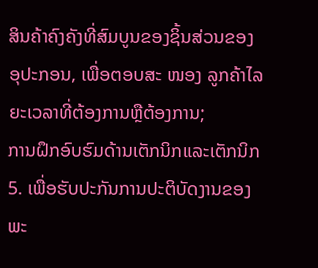ສິນຄ້າຄົງຄັງທີ່ສົມບູນຂອງຊິ້ນສ່ວນຂອງອຸປະກອນ, ເພື່ອຕອບສະ ໜອງ ລູກຄ້າໄລຍະເວລາທີ່ຕ້ອງການຫຼືຕ້ອງການ;
ການຝຶກອົບຮົມດ້ານເຕັກນິກແລະເຕັກນິກ 5. ເພື່ອຮັບປະກັນການປະຕິບັດງານຂອງພະ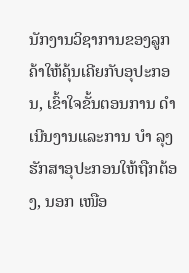ນັກງານວິຊາການຂອງລູກຄ້າໃຫ້ຄຸ້ນເຄີຍກັບອຸປະກອນ, ເຂົ້າໃຈຂັ້ນຕອນການ ດຳ ເນີນງານແລະການ ບຳ ລຸງຮັກສາອຸປະກອນໃຫ້ຖືກຕ້ອງ, ນອກ ເໜືອ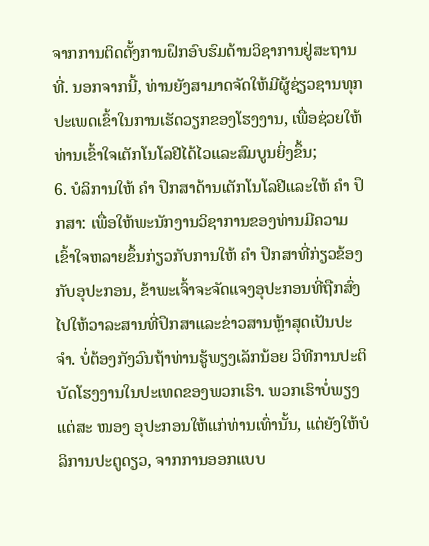ຈາກການຕິດຕັ້ງການຝຶກອົບຮົມດ້ານວິຊາການຢູ່ສະຖານທີ່. ນອກຈາກນີ້, ທ່ານຍັງສາມາດຈັດໃຫ້ມີຜູ້ຊ່ຽວຊານທຸກປະເພດເຂົ້າໃນການເຮັດວຽກຂອງໂຮງງານ, ເພື່ອຊ່ວຍໃຫ້ທ່ານເຂົ້າໃຈເຕັກໂນໂລຢີໄດ້ໄວແລະສົມບູນຍິ່ງຂຶ້ນ;
6. ບໍລິການໃຫ້ ຄຳ ປຶກສາດ້ານເຕັກໂນໂລຢີແລະໃຫ້ ຄຳ ປຶກສາ: ເພື່ອໃຫ້ພະນັກງານວິຊາການຂອງທ່ານມີຄວາມເຂົ້າໃຈຫລາຍຂຶ້ນກ່ຽວກັບການໃຫ້ ຄຳ ປຶກສາທີ່ກ່ຽວຂ້ອງກັບອຸປະກອນ, ຂ້າພະເຈົ້າຈະຈັດແຈງອຸປະກອນທີ່ຖືກສົ່ງໄປໃຫ້ວາລະສານທີ່ປຶກສາແລະຂ່າວສານຫຼ້າສຸດເປັນປະ ຈຳ. ບໍ່ຕ້ອງກັງວົນຖ້າທ່ານຮູ້ພຽງເລັກນ້ອຍ ວິທີການປະຕິບັດໂຮງງານໃນປະເທດຂອງພວກເຮົາ. ພວກເຮົາບໍ່ພຽງແຕ່ສະ ໜອງ ອຸປະກອນໃຫ້ແກ່ທ່ານເທົ່ານັ້ນ, ແຕ່ຍັງໃຫ້ບໍລິການປະຕູດຽວ, ຈາກການອອກແບບ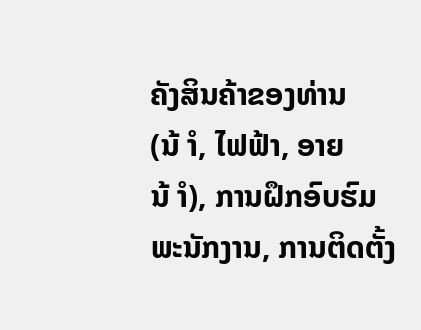ຄັງສິນຄ້າຂອງທ່ານ (ນ້ ຳ, ໄຟຟ້າ, ອາຍນ້ ຳ), ການຝຶກອົບຮົມພະນັກງານ, ການຕິດຕັ້ງ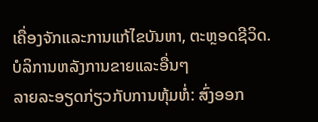ເຄື່ອງຈັກແລະການແກ້ໄຂບັນຫາ, ຕະຫຼອດຊີວິດ. ບໍລິການຫລັງການຂາຍແລະອື່ນໆ
ລາຍລະອຽດກ່ຽວກັບການຫຸ້ມຫໍ່: ສົ່ງອອກ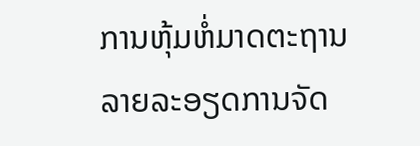ການຫຸ້ມຫໍ່ມາດຕະຖານ
ລາຍລະອຽດການຈັດ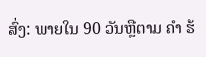ສົ່ງ: ພາຍໃນ 90 ວັນຫຼືຕາມ ຄຳ ຮ້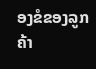ອງຂໍຂອງລູກຄ້າ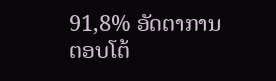91,8% ອັດຕາການຕອບໂຕ້